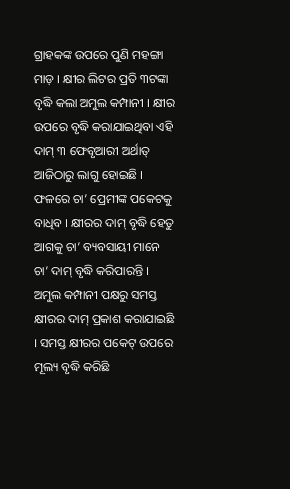ଗ୍ରାହକଙ୍କ ଉପରେ ପୁଣି ମହଙ୍ଗା ମାଡ଼ । କ୍ଷୀର ଲିଟର ପ୍ରତି ୩ଟଙ୍କା ବୃଦ୍ଧି କଲା ଅମୁଲ କମ୍ପାନୀ । କ୍ଷୀର ଉପରେ ବୃଦ୍ଧି କରାଯାଇଥିବା ଏହି ଦାମ୍ ୩ ଫେବୃଆରୀ ଅର୍ଥାତ୍ ଆଜିଠାରୁ ଲାଗୁ ହୋଇଛି । ଫଳରେ ଚା’ ପ୍ରେମୀଙ୍କ ପକେଟକୁ ବାଧିବ । କ୍ଷୀରର ଦାମ୍ ବୃଦ୍ଧି ହେତୁ ଆଗକୁ ଚା’ ବ୍ୟବସାୟୀ ମାନେ ଚା’ ଦାମ୍ ବୃଦ୍ଧି କରିପାରନ୍ତି ।
ଅମୁଲ କମ୍ପାନୀ ପକ୍ଷରୁ ସମସ୍ତ କ୍ଷୀରର ଦାମ୍ ପ୍ରକାଶ କରାଯାଇଛି । ସମସ୍ତ କ୍ଷୀରର ପକେଟ୍ ଉପରେ ମୂଲ୍ୟ ବୃଦ୍ଧି କରିଛି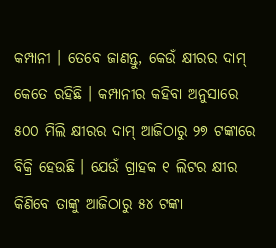କମ୍ପାନୀ । ତେବେ ଜାଣନ୍ତୁ, କେଉଁ କ୍ଷୀରର ଦାମ୍ କେତେ ରହିଛି । କମ୍ପାନୀର କହିବା ଅନୁସାରେ ୫୦୦ ମିଲି କ୍ଷୀରର ଦାମ୍ ଆଜିଠାରୁ ୨୭ ଟଙ୍କାରେ ବିକ୍ରି ହେଉଛି । ଯେଉଁ ଗ୍ରାହକ ୧ ଲିଟର କ୍ଷୀର କିଣିବେ ତାଙ୍କୁ ଆଜିଠାରୁ ୫୪ ଟଙ୍କା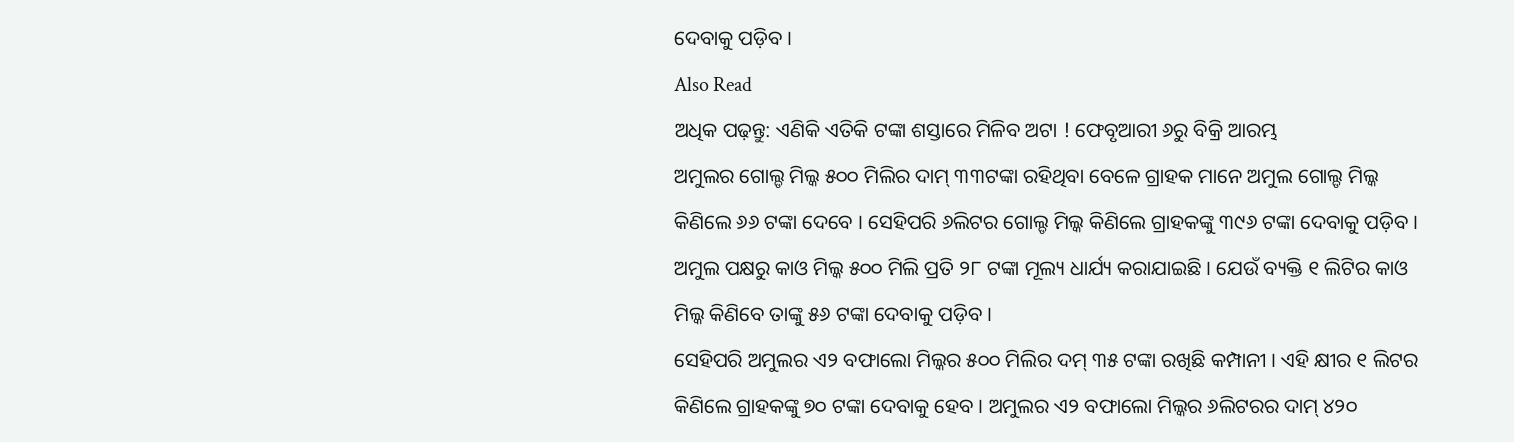ଦେବାକୁ ପଡ଼ିବ ।
Also Read
ଅଧିକ ପଢ଼ନ୍ତୁ: ଏଣିକି ଏତିକି ଟଙ୍କା ଶସ୍ତାରେ ମିଳିବ ଅଟା ! ଫେବୃଆରୀ ୬ରୁ ବିକ୍ରି ଆରମ୍ଭ
ଅମୁଲର ଗୋଲ୍ଡ ମିଲ୍କ ୫୦୦ ମିଲିର ଦାମ୍ ୩୩ଟଙ୍କା ରହିଥିବା ବେଳେ ଗ୍ରାହକ ମାନେ ଅମୁଲ ଗୋଲ୍ଡ ମିଲ୍କ କିଣିଲେ ୬୬ ଟଙ୍କା ଦେବେ । ସେହିପରି ୬ଲିଟର ଗୋଲ୍ଡ ମିଲ୍କ କିଣିଲେ ଗ୍ରାହକଙ୍କୁ ୩୯୬ ଟଙ୍କା ଦେବାକୁ ପଡ଼ିବ ।
ଅମୁଲ ପକ୍ଷରୁ କାଓ ମିଲ୍କ ୫୦୦ ମିଲି ପ୍ରତି ୨୮ ଟଙ୍କା ମୂଲ୍ୟ ଧାର୍ଯ୍ୟ କରାଯାଇଛି । ଯେଉଁ ବ୍ୟକ୍ତି ୧ ଲିଟିର କାଓ ମିଲ୍କ କିଣିବେ ତାଙ୍କୁ ୫୬ ଟଙ୍କା ଦେବାକୁ ପଡ଼ିବ ।
ସେହିପରି ଅମୁଲର ଏ୨ ବଫାଲୋ ମିଲ୍କର ୫୦୦ ମିଲିର ଦମ୍ ୩୫ ଟଙ୍କା ରଖିଛି କମ୍ପାନୀ । ଏହି କ୍ଷୀର ୧ ଲିଟର କିଣିଲେ ଗ୍ରାହକଙ୍କୁ ୭୦ ଟଙ୍କା ଦେବାକୁ ହେବ । ଅମୁଲର ଏ୨ ବଫାଲୋ ମିଲ୍କର ୬ଲିଟରର ଦାମ୍ ୪୨୦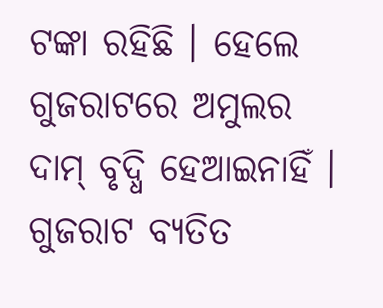ଟଙ୍କା ରହିଛି । ହେଲେ ଗୁଜରାଟରେ ଅମୁଲର ଦାମ୍ ବୃଦ୍ଧି ହେଆଇନାହିଁ । ଗୁଜରାଟ ବ୍ୟତିତ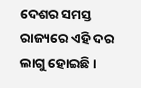ଦେଶର ସମସ୍ତ ରାଜ୍ୟରେ ଏହି ଦର ଲାଗୁ ହୋଇଛି ।